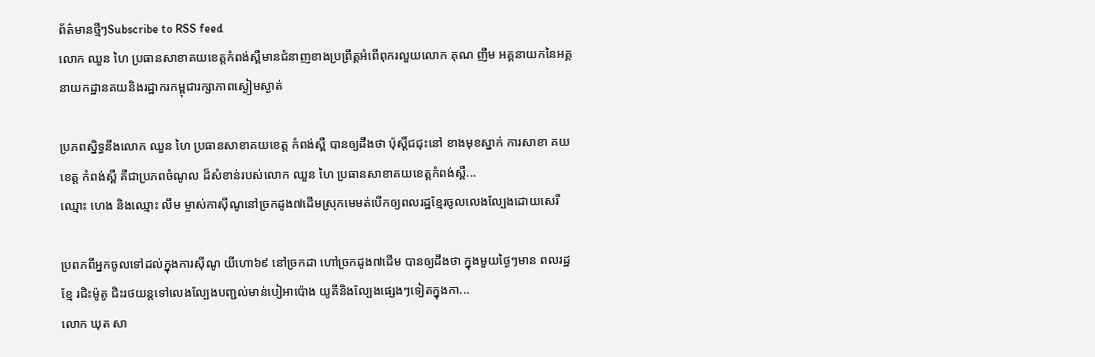ព័ត៌មានថ្មីៗSubscribe to RSS feed
លោក ឈួន ហៃ ប្រធានសាខាគយខេត្តកំពង់ស្ពឺមានជំនាញខាងប្រព្រឹត្តអំពើពុករលួយលោក គុណ ញឹម អគ្គនាយកនៃអគ្គនាយកដ្ឋានគយនិងរដ្ឋាករកម្ពុជារក្សាភាពស្ងៀមស្ងាត់

ប្រភពស្និទ្ធនឹងលោក ឈួន ហៃ ប្រធានសាខាគយខេត្ត កំពង់ស្ពឺ បានឲ្យដឹងថា ប៉ុស្តិ៍ជជុះនៅ ខាងមុខស្នាក់ ការសាខា គយ ខេត្ត កំពង់ស្ពឺ គឺជាប្រភពចំណូល ដ៏សំខាន់របស់លោក ឈួន ហៃ ប្រធានសាខាគយខេត្តកំពង់ស្ពឺ...
ឈ្មោះ ហេង និងឈ្មោះ លឹម ម្ចាស់កាស៊ីណូនៅច្រកដូង៧ដើមស្រុកមេមត់បើកឲ្យពលរដ្ឋខ្មែរចូលលេងល្បែងដោយសេរី

ប្រពភពីអ្នកចូលទៅដល់ក្នុងការស៊ីណូ យីហោ៦៩ នៅច្រកដា ហៅច្រកដូង៧ដើម បានឲ្យដឹងថា ក្នុងមួយថ្ងៃៗមាន ពលរដ្ឋខ្មែ រជិះម៉ូតូ ជិះរថយន្តទៅលេងល្បែងបញ្ជល់មាន់បៀអាប៉ោង យូគីនិងល្បែងផ្សេងៗទៀតក្នុងកា...
លោក ឃុត សា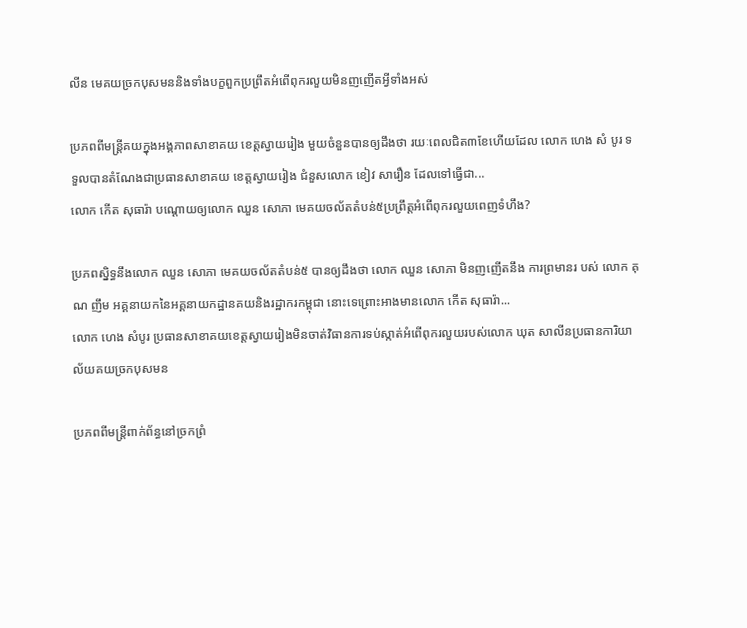លីន មេគយច្រកបុសមននិងទាំងបក្ខពួកប្រព្រឹតអំពើពុករលួយមិនញញើតអ្វីទាំងអស់

ប្រភពពីមន្ត្រីគយក្នុងអង្គភាពសាខាគយ ខេត្តស្វាយរៀង មួយចំនួនបានឲ្យដឹងថា រយៈពេលជិត៣ខែហើយដែល លោក ហេង សំ បូរ ទទួលបានតំណែងជាប្រធានសាខាគយ ខេត្តស្វាយរៀង ជំនួសលោក ខៀវ សារឿន ដែលទៅធ្វើជា...
លោក កើត សុធារ៉ា បណ្តោយឲ្យលោក ឈួន សោភា មេគយចល័តតំបន់៥ប្រព្រឹត្តអំពើពុករលួយពេញទំហឹង?

ប្រភពស្និទ្ធនឹងលោក ឈួន សោភា មេគយចល័តតំបន់៥ បានឲ្យដឹងថា លោក ឈួន សោភា មិនញញើតនឹង ការព្រមានរ បស់ លោក គុណ ញឹម អគ្គនាយកនៃអគ្គនាយកដ្ឋានគយនិងរដ្ឋាករកម្ពុជា នោះទេព្រោះអាងមានលោក កើត សុធារ៉ា...
លោក ហេង សំបូរ ប្រធានសាខាគយខេត្តស្វាយរៀងមិនចាត់វិធានការទប់ស្កាត់អំពើពុករលួយរបស់លោក ឃុត សាលីនប្រធានការិយាល័យគយច្រកបុសមន

ប្រភពពីមន្ត្រីពាក់ព័ន្ធនៅច្រកព្រំ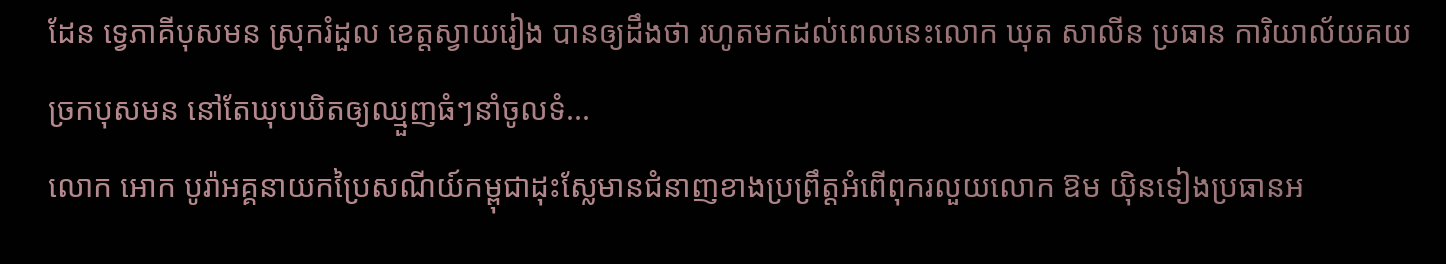ដែន ទ្វេភាគីបុសមន ស្រុករំដួល ខេត្តស្វាយរៀង បានឲ្យដឹងថា រហូតមកដល់ពេលនេះលោក ឃុត សាលីន ប្រធាន ការិយាល័យគយច្រកបុសមន នៅតែឃុបឃិតឲ្យឈ្មួញធំៗនាំចូលទំ...
លោក អោក បូរ៉ាអគ្គនាយកប្រៃសណីយ៍កម្ពុជាដុះស្លែមានជំនាញខាងប្រព្រឹត្តអំពើពុករលួយលោក ឱម យ៉ិនទៀងប្រធានអ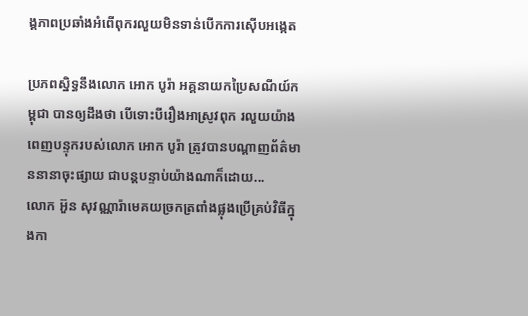ង្គភាពប្រឆាំងអំពើពុករលួយមិនទាន់បើកការស៊ើបអង្កេត

ប្រភពស្និទ្ធនឹងលោក អោក បូរ៉ា អគ្គនាយកប្រៃសណីយ៍កម្ពុជា បានឲ្យដឹងថា បើទោះបីរឿងអាស្រូវពុក រលួយយ៉ាងពេញបន្ទុករបស់លោក អោក បូរ៉ា ត្រូវបានបណ្តាញព័ត៌មាននានាចុះផ្សាយ ជាបន្តបន្ទាប់យ៉ាងណាក៏ដោយ...
លោក អ៊ួន សុវណ្ណារ៉ាមេគយច្រកត្រពាំងផ្លុងប្រើគ្រប់វិធីក្នុងកា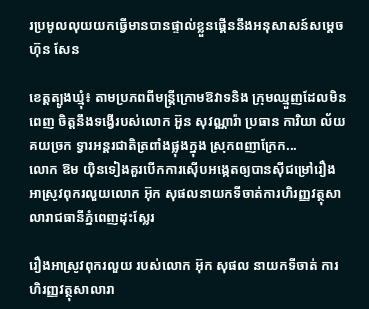រប្រមូលលុយយកធ្វើមានបានផ្ទាល់ខ្លួនផ្គើននឹងអនុសាសន៍សម្តេចហ៊ុន សែន

ខេត្តត្បូងឃ្មុំ៖ តាមប្រភពពីមន្ដ្រីក្រោមឱវាទនិង ក្រុមឈ្មួញដែលមិនពេញ ចិត្តនឹងទង្វើរបស់លោក អ៊ួន សុវណ្ណារ៉ា ប្រធាន ការិយា ល័យ គយច្រក ទ្វារអន្តរជាតិត្រពាំងផ្លុងក្នុង ស្រុកពញាក្រែក...
លោក ឱម យ៉ិនទៀងគួរបើកការស៊ើបអង្កេតឲ្យបានស៊ីជម្រៅរឿងអាស្រូវពុករលួយលោក អ៊ុក សុផលនាយកទីចាត់ការហិរញ្ញវត្ថុសាលារាជធានីភ្នំពេញដុះស្លែរ

រឿងអាស្រូវពុករលួយ របស់លោក អ៊ុក សុផល នាយកទីចាត់ ការហិរញ្ញវត្ថុសាលារា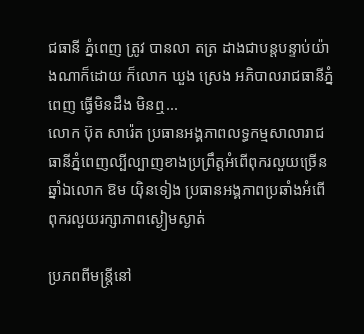ជធានី ភ្នំពេញ ត្រូវ បានលា តត្រ ដាងជាបន្តបន្ទាប់យ៉ាងណាក៏ដោយ ក៏លោក ឃួង ស្រេង អភិបាលរាជធានីភ្នំពេញ ធ្វើមិនដឹង មិនឮ...
លោក ប៊ុត សារ៉េត ប្រធានអង្គភាពលទ្ធកម្មសាលារាជធានីភ្នំពេញល្បីល្បាញខាងប្រព្រឹត្តអំពើពុករលួយច្រើនឆ្នាំឯលោក ឱម យ៉ិនទៀង ប្រធានអង្គភាពប្រឆាំងអំពើពុករលួយរក្សាភាពស្ងៀមស្ងាត់

ប្រភពពីមន្ត្រីនៅ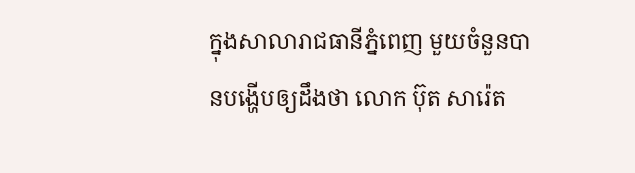ក្នុងសាលារាជធានីភ្នំពេញ មួយចំនួនបានបង្ហើបឲ្យដឹងថា លោក ប៊ុត សារ៉េត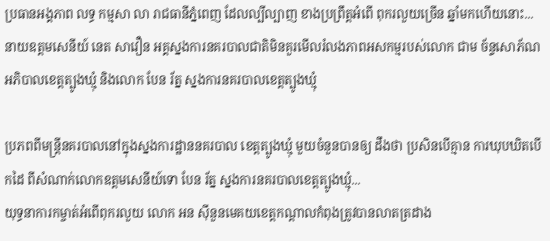ប្រធានអង្គភាព លទ្ធ កម្មសា លា រាជធានីភ្នំពេញ ដែលល្បីល្បាញ ខាងប្រព្រឹត្តអំពើ ពុករលួយច្រើន ឆ្នាំមកហើយនោះ...
នាយឧត្តមសេនីយ៍ នេត សាវឿន អគ្គស្នងការនគរបាលជាតិមិនគួរមើលរំលងភាពអសកម្មរបស់លោក ជាម ច័ន្ទសោភ័ណអភិបាលខេត្តត្បូងឃ្មុំ និងលោក បែន រ័ត្ន ស្នងការនគរបាលខេត្តត្បូងឃ្មុំ

ប្រភពពីមន្ត្រីនគរបាលនៅក្នុងស្នងការដ្ឋាននគរបាល ខេត្តត្បូងឃ្មុំ មួយចំនួនបានឲ្យ ដឹងថា ប្រសិនបើគ្មាន ការឃុបឃិតបើ កដៃ ពីសំណាក់លោកឧត្តមសេនីយ៍ទោ បែន រ័ត្ន ស្នងការនគរបាលខេត្តត្បូងឃ្មុំ...
យុទ្ធនាការកម្ចាត់អំពើពុករលួយ លោក អន ស៊ីនួនមេគយខេត្តកណ្តាលកំពុងត្រូវបានលាតត្រដាង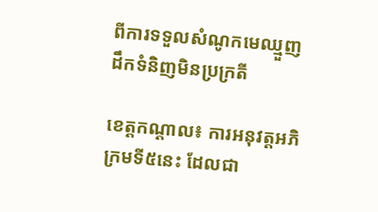ពីការទទួលសំណូកមេឈ្មួញដឹកទំនិញមិនប្រក្រតី

ខេត្តកណ្តាល៖ ការអនុវត្តអភិក្រមទី៥នេះ ដែលជា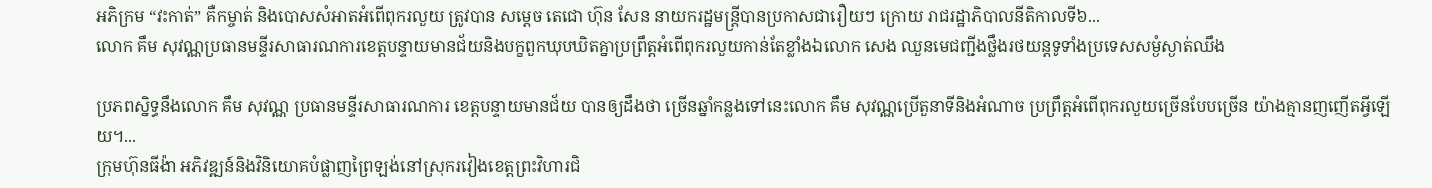អភិក្រម “វះកាត់” គឺកម្ចាត់ និងបោសសំអាតអំពើពុករលួយ ត្រូវបាន សម្តេច តេជោ ហ៊ុន សែន នាយករដ្ឋមន្ត្រីបានប្រកាសជារឿយៗ ក្រោយ រាជរដ្ឋាភិបាលនីតិកាលទី៦...
លោក គឹម សុវណ្ណប្រធានមន្ទីរសាធារណការខេត្តបន្ទាយមានជ័យនិងបក្ខពួកឃុបឃិតគ្នាប្រព្រឹត្តអំពើពុករលួយកាន់តែខ្លាំងឯលោក សេង ឈួនមេជញ្ជីងថ្លឹងរថយន្តទូទាំងប្រទេសសម្ងំស្ងាត់ឈឹង

ប្រភពស្និទ្ធនឹងលោក គឹម សុវណ្ណ ប្រធានមន្ទីរសាធារណការ ខេត្តបន្ទាយមានជ័យ បានឲ្យដឹងថា ច្រើនឆ្នាំកន្លងទៅនេះលោក គឹម សុវណ្ណប្រើតួនាទីនិងអំណាច ប្រព្រឹត្តអំពើពុករលួយច្រើនបែបច្រើន យ៉ាងគ្មានញញើតអ្វីឡើយ។...
ក្រុមហ៊ុនធីង៉ា អភិវឌ្ឍន៍និងវិនិយោគបំផ្លាញព្រៃឡង់នៅស្រុករវៀងខេត្តព្រះវិហារជិ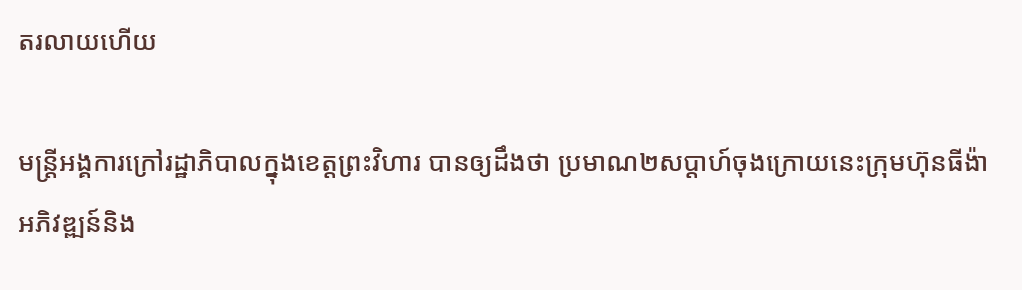តរលាយហើយ

មន្ត្រីអង្គការក្រៅរដ្ឋាភិបាលក្នុងខេត្តព្រះវិហារ បានឲ្យដឹងថា ប្រមាណ២សប្ដាហ៍ចុងក្រោយនេះក្រុមហ៊ុនធីង៉ា អភិវឌ្ឍន៍និង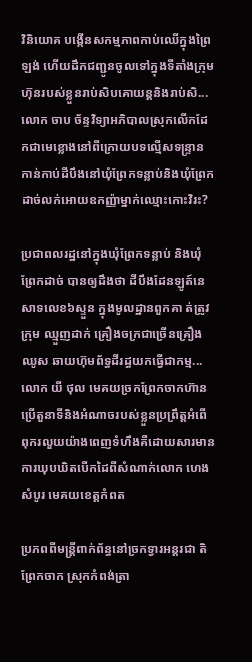វិនិយោគ បង្កើនសកម្មភាពកាប់ឈើក្នុងព្រៃឡង់ ហើយដឹកជញ្ជូនចូលទៅក្នុងទីតាំងក្រុមហ៊ុនរបស់ខ្លួនរាប់សិបគោយន្តនិងរាប់សិ...
លោក ចាប ច័ន្ទវិទ្យាអភិបាលស្រុកលើកដែកជាមេខ្លោងនៅពីក្រោយបទល្មើសទន្ទ្រានកាន់កាប់ដីបឹងនៅឃុំព្រែកទន្លាប់និងឃុំព្រែកដាច់លក់អោយឧកញ្ញ៉ាម្នាក់ឈ្មោះកោះវិរះ?

ប្រជាពលរដ្ឋនៅក្នុងឃុំព្រែកទន្លាប់ និងឃុំព្រែកដាច់ បានឲ្យដឹងថា ដីបឹងដែនឡូត៍នេសាទលេខ៦ស្ទួន ក្នុងមូលដ្ឋានពួកគា ត់ត្រូវ ក្រុម ឈ្មួញដាក់ គ្រឿងចក្រជាច្រើនគ្រឿងឈូស ឆាយហ៊ុមព័ទ្ធដីរដ្ធយកធ្វើជាកម្ម...
លោក យី ថុល មេគយច្រកព្រែកចាកហ៊ានប្រើតួនាទីនិងអំណាចរបស់ខ្លួនប្រព្រឹត្តអំពើពុករលួយយ៉ាងពេញទំហឹងគឺដោយសារមានការឃុបឃិតបើកដៃពីសំណាក់លោក ហេង សំបូរ មេគយខេត្តកំពត

ប្រភពពីមន្ត្រីពាក់ព័ន្ធនៅច្រកទ្វារអន្តរជា តិព្រែកចាក ស្រុកកំពង់ត្រា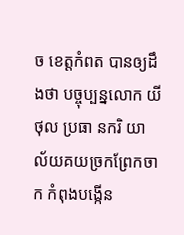ច ខេត្តកំពត បានឲ្យដឹងថា បច្ចុប្បន្នលោក យី ថុល ប្រធា នករិ យា ល័យគយច្រកព្រែកចាក កំពុងបង្កើន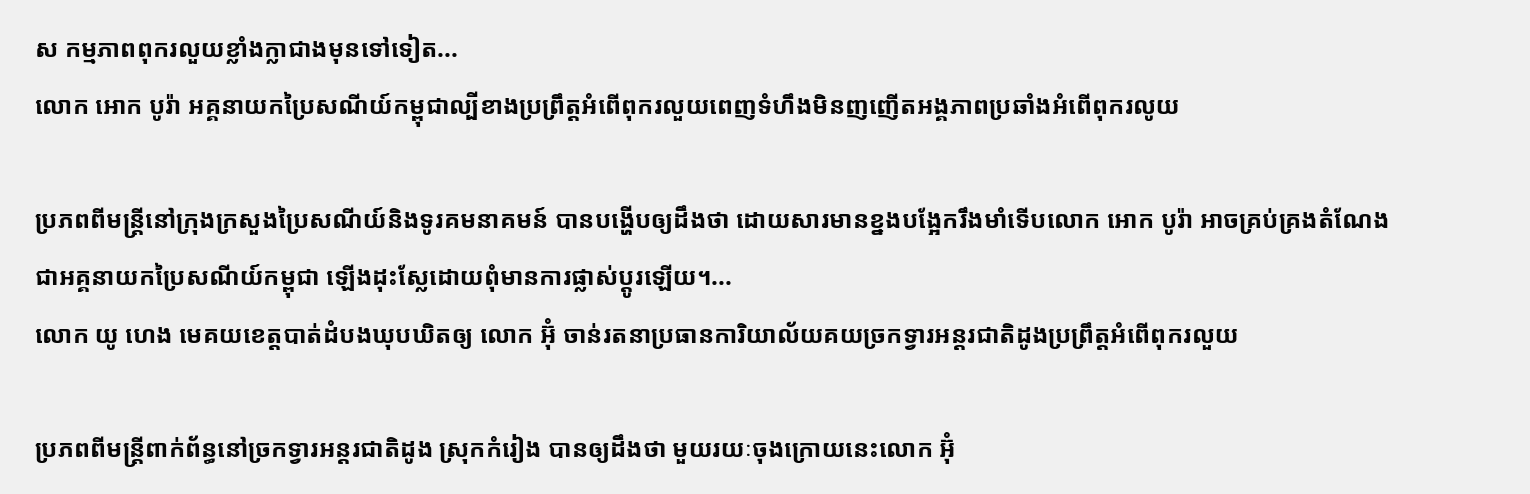ស កម្មភាពពុករលួយខ្លាំងក្លាជាងមុនទៅទៀត...
លោក អោក បូរ៉ា អគ្គនាយកប្រៃសណីយ៍កម្ពុជាល្បីខាងប្រព្រឹត្តអំពើពុករលួយពេញទំហឹងមិនញញើតអង្គភាពប្រឆាំងអំពើពុករលូយ

ប្រភពពីមន្ត្រីនៅក្រុងក្រសួងប្រៃសណីយ៍និងទូរគមនាគមន៍ បានបង្ហើបឲ្យដឹងថា ដោយសារមានខ្នងបង្អែករឹងមាំទើបលោក អោក បូរ៉ា អាចគ្រប់គ្រងតំណែងជាអគ្គនាយកប្រៃសណីយ៍កម្ពុជា ឡើងដុះស្លែដោយពុំមានការផ្លាស់ប្តូរឡើយ។...
លោក យូ ហេង មេគយខេត្តបាត់ដំបងឃុបឃិតឲ្យ លោក អ៊ុំ ចាន់រតនាប្រធានការិយាល័យគយច្រកទ្វារអន្តរជាតិដូងប្រព្រឹត្តអំពើពុករលួយ

ប្រភពពីមន្ត្រីពាក់ព័ន្ធនៅច្រកទ្វារអន្តរជាតិដូង ស្រុកកំរៀង បានឲ្យដឹងថា មួយរយៈចុងក្រោយនេះលោក អ៊ុំ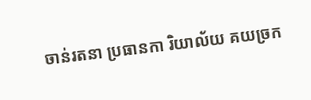ចាន់រតនា ប្រធានកា រិយាល័យ គយច្រក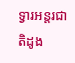ទ្វារអន្តរជាតិដូង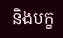និងបក្ខ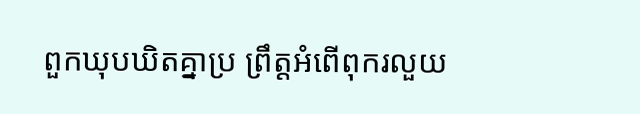ពួកឃុបឃិតគ្នាប្រ ព្រឹត្តអំពើពុករលួយ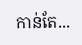កាន់តែ...